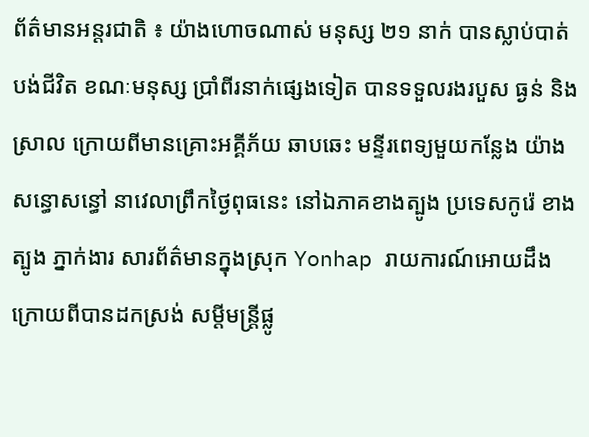ព័ត៌មានអន្តរជាតិ ៖ យ៉ាងហោចណាស់ មនុស្ស ២១ នាក់ បានស្លាប់បាត់បង់ជីវិត ខណៈមនុស្ស ប្រាំពីរនាក់ផ្សេងទៀត បានទទួលរងរបួស ធ្ងន់ និង ស្រាល ក្រោយពីមានគ្រោះអគ្គីភ័យ ឆាបឆេះ មន្ទីរពេទ្យមួយកន្លែង យ៉ាងសន្ធោសន្ធៅ នាវេលាព្រឹកថ្ងៃពុធនេះ នៅឯភាគខាងត្បូង ប្រទេសកូរ៉េ ខាងត្បូង ភ្នាក់ងារ សារព័ត៌មានក្នុងស្រុក Yonhap រាយការណ៍អោយដឹង ក្រោយពីបានដកស្រង់ សម្តីមន្រ្តីផ្លូ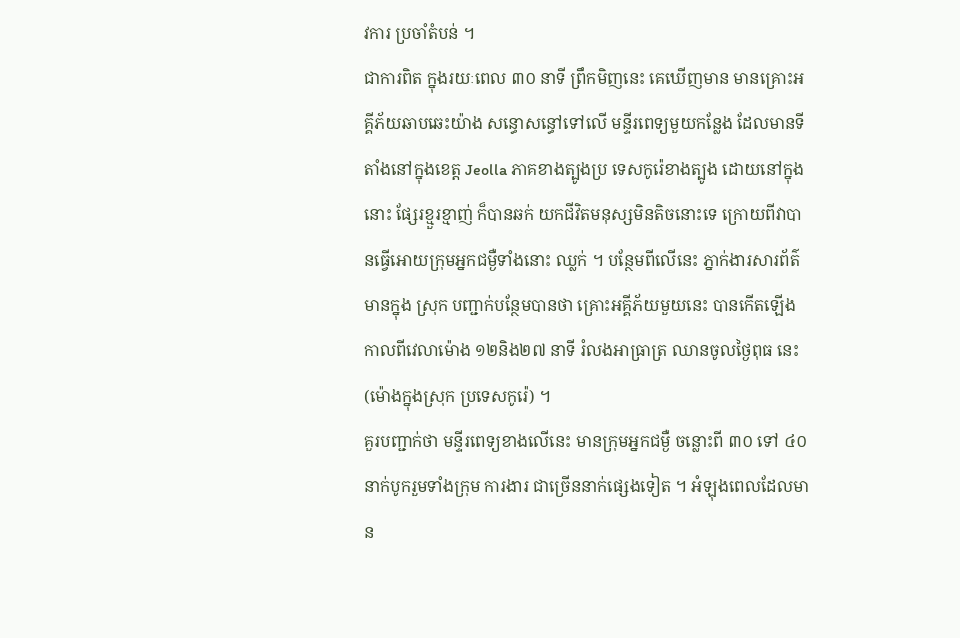វការ ប្រចាំតំបន់ ។
ជាការពិត ក្នុងរយៈពេល ៣០ នាទី ព្រឹកមិញនេះ គេឃើញមាន មានគ្រោះអគ្គីភ័យឆាបឆេះយ៉ាង សន្ធោសន្ធៅទៅលើ មន្ទីរពេទ្យមួយកន្លែង ដែលមានទីតាំងនៅក្នុងខេត្ត Jeolla ភាគខាងត្បូងប្រ ទេសកូរ៉េខាងត្បូង ដោយនៅក្នុងនោះ ផ្សែរខ្មួរខ្មាញ់ ក៏បានឆក់ យកជីវិតមនុស្សមិនតិចនោះទេ ក្រោយពីវាបានធ្វើអោយក្រុមអ្នកជម្ងឺទាំងនោះ ឈ្លក់ ។ បន្ថែមពីលើនេះ ភ្នាក់ងារសារព័ត៌មានក្នុង ស្រុក បញ្ជាក់បន្ថែមបានថា គ្រោះអគ្គីភ័យមួយនេះ បានកើតឡើង កាលពីវេលាម៉ោង ១២និង២៧ នាទី រំលងអាធ្រាត្រ ឈានចូលថ្ងៃពុធ នេះ (ម៉ោងក្នុងស្រុក ប្រទេសកូរ៉េ) ។
គួរបញ្ជាក់ថា មន្ទីរពេទ្យខាងលើនេះ មានក្រុមអ្នកជម្ងឺ ចន្លោះពី ៣០ ទៅ ៤០ នាក់បូករួមទាំងក្រុម ការងារ ជាច្រើននាក់ផ្សេងទៀត ។ អំឡុងពេលដែលមាន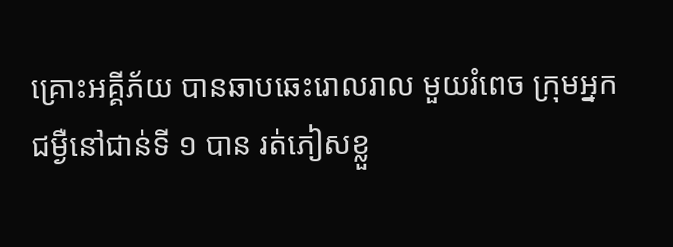គ្រោះអគ្គីភ័យ បានឆាបឆេះរោលរាល មួយរំពេច ក្រុមអ្នកជម្ងឺនៅជាន់ទី ១ បាន រត់ភៀសខ្លួ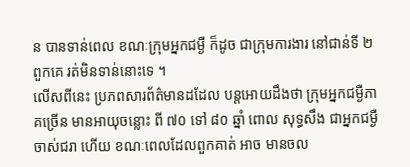ន បានទាន់ពេល ខណៈក្រុមអ្នកជម្ងឺ ក៏ដូច ជាក្រុមការងារ នៅជាន់ទី ២ ពួកគេ រត់មិនទាន់នោះទេ ។
លើសពីនេះ ប្រភពសារព័ត៌មានដដែល បន្តអោយដឹងថា ក្រុមអ្នកជម្ងឺភាគច្រើន មានអាយុចន្លោះ ពី ៧០ ទៅ ៨០ ឆ្នាំ ពោល សុទ្ធសឹង ជាអ្នកជម្ងឺចាស់ជរា ហើយ ខណៈពេលដែលពួកគាត់ អាច មានចល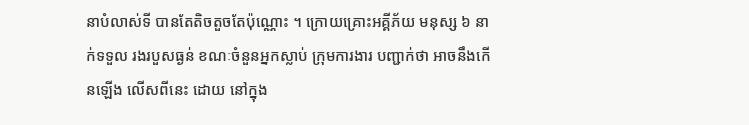នាបំលាស់ទី បានតែតិចតួចតែប៉ុណ្ណោះ ។ ក្រោយគ្រោះអគ្គីភ័យ មនុស្ស ៦ នាក់ទទួល រងរបួសធ្ងន់ ខណៈចំនួនអ្នកស្លាប់ ក្រុមការងារ បញ្ជាក់ថា អាចនឹងកើនឡើង លើសពីនេះ ដោយ នៅក្នុង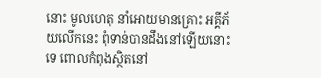នោះ មូលហេតុ នាំអោយមានគ្រោះ អគ្គីភ័យលើកនេះ ពុំទាន់បានដឹងនៅឡើយនោះទេ ពោលកំពុងស្ថិតនៅ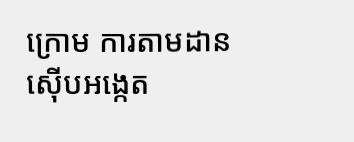ក្រោម ការតាមដានស៊ើបអង្កេត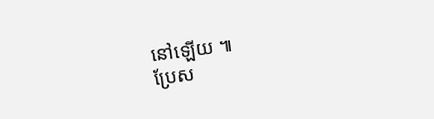នៅឡើយ ៕
ប្រែស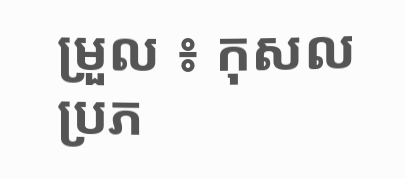ម្រួល ៖ កុសល
ប្រភ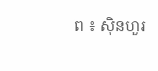ព ៖ ស៊ិនហួរ